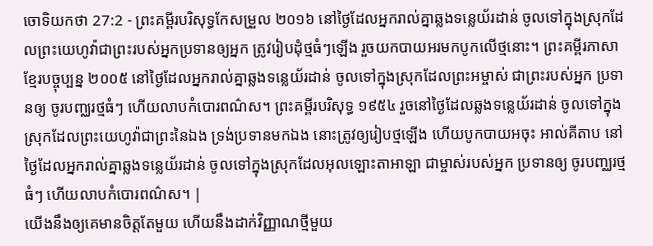ចោទិយកថា 27:2 - ព្រះគម្ពីរបរិសុទ្ធកែសម្រួល ២០១៦ នៅថ្ងៃដែលអ្នករាល់គ្នាឆ្លងទន្លេយ័រដាន់ ចូលទៅក្នុងស្រុកដែលព្រះយេហូវ៉ាជាព្រះរបស់អ្នកប្រទានឲ្យអ្នក ត្រូវរៀបដុំថ្មធំៗឡើង រួចយកបាយអរមកបូកលើថ្មនោះ។ ព្រះគម្ពីរភាសាខ្មែរបច្ចុប្បន្ន ២០០៥ នៅថ្ងៃដែលអ្នករាល់គ្នាឆ្លងទន្លេយ័រដាន់ ចូលទៅក្នុងស្រុកដែលព្រះអម្ចាស់ ជាព្រះរបស់អ្នក ប្រទានឲ្យ ចូរបញ្ឈរថ្មធំៗ ហើយលាបកំបោរពណ៌ស។ ព្រះគម្ពីរបរិសុទ្ធ ១៩៥៤ រួចនៅថ្ងៃដែលឆ្លងទន្លេយ័រដាន់ ចូលទៅក្នុងស្រុកដែលព្រះយេហូវ៉ាជាព្រះនៃឯង ទ្រង់ប្រទានមកឯង នោះត្រូវឲ្យរៀបថ្មឡើង ហើយបូកបាយអចុះ អាល់គីតាប នៅថ្ងៃដែលអ្នករាល់គ្នាឆ្លងទន្លេយ័រដាន់ ចូលទៅក្នុងស្រុកដែលអុលឡោះតាអាឡា ជាម្ចាស់របស់អ្នក ប្រទានឲ្យ ចូរបញ្ឈរថ្មធំៗ ហើយលាបកំបោរពណ៌ស។ |
យើងនឹងឲ្យគេមានចិត្តតែមួយ ហើយនឹងដាក់វិញ្ញាណថ្មីមួយ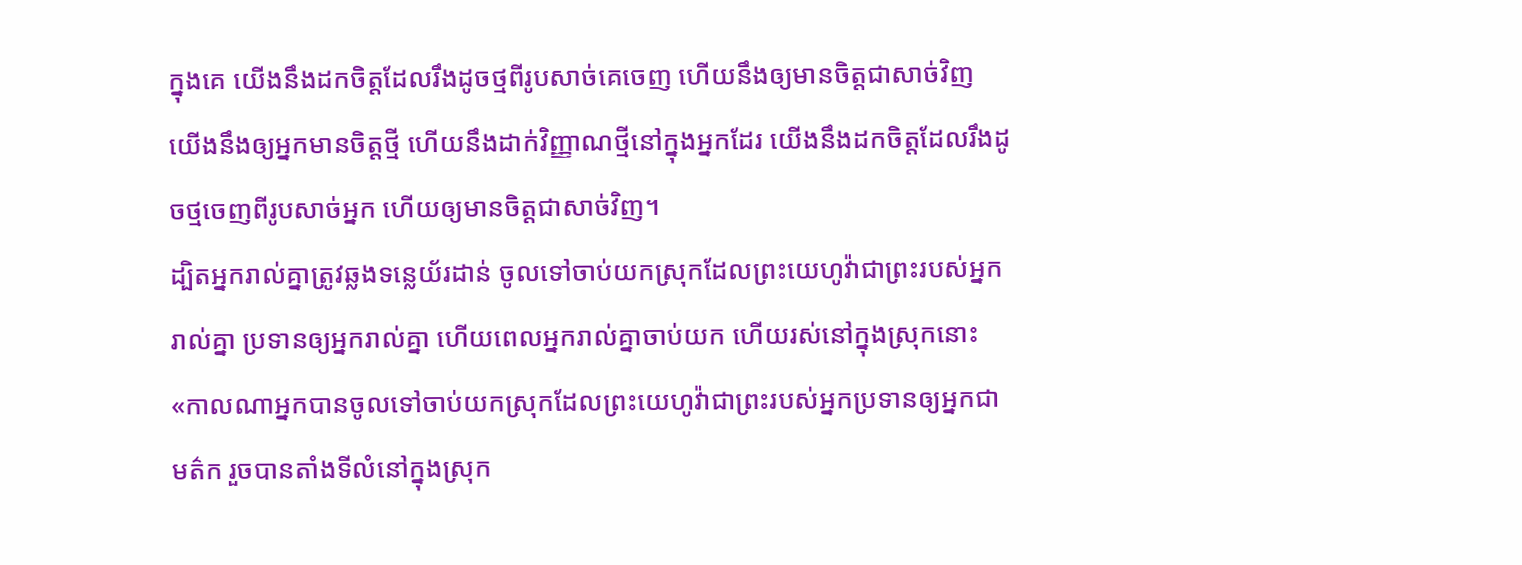ក្នុងគេ យើងនឹងដកចិត្តដែលរឹងដូចថ្មពីរូបសាច់គេចេញ ហើយនឹងឲ្យមានចិត្តជាសាច់វិញ
យើងនឹងឲ្យអ្នកមានចិត្តថ្មី ហើយនឹងដាក់វិញ្ញាណថ្មីនៅក្នុងអ្នកដែរ យើងនឹងដកចិត្តដែលរឹងដូចថ្មចេញពីរូបសាច់អ្នក ហើយឲ្យមានចិត្តជាសាច់វិញ។
ដ្បិតអ្នករាល់គ្នាត្រូវឆ្លងទន្លេយ័រដាន់ ចូលទៅចាប់យកស្រុកដែលព្រះយេហូវ៉ាជាព្រះរបស់អ្នករាល់គ្នា ប្រទានឲ្យអ្នករាល់គ្នា ហើយពេលអ្នករាល់គ្នាចាប់យក ហើយរស់នៅក្នុងស្រុកនោះ
«កាលណាអ្នកបានចូលទៅចាប់យកស្រុកដែលព្រះយេហូវ៉ាជាព្រះរបស់អ្នកប្រទានឲ្យអ្នកជាមត៌ក រួចបានតាំងទីលំនៅក្នុងស្រុក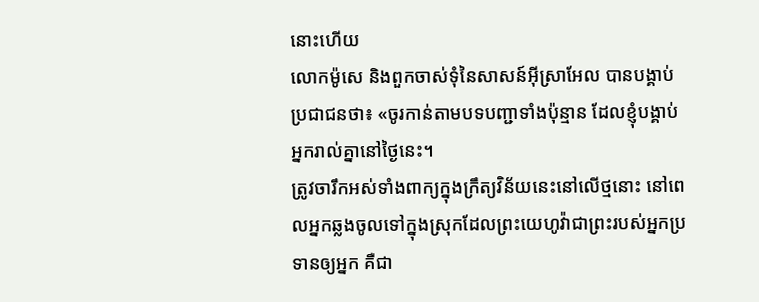នោះហើយ
លោកម៉ូសេ និងពួកចាស់ទុំនៃសាសន៍អ៊ីស្រាអែល បានបង្គាប់ប្រជាជនថា៖ «ចូរកាន់តាមបទបញ្ជាទាំងប៉ុន្មាន ដែលខ្ញុំបង្គាប់អ្នករាល់គ្នានៅថ្ងៃនេះ។
ត្រូវចារឹកអស់ទាំងពាក្យក្នុងក្រឹត្យវិន័យនេះនៅលើថ្មនោះ នៅពេលអ្នកឆ្លងចូលទៅក្នុងស្រុកដែលព្រះយេហូវ៉ាជាព្រះរបស់អ្នកប្រទានឲ្យអ្នក គឺជា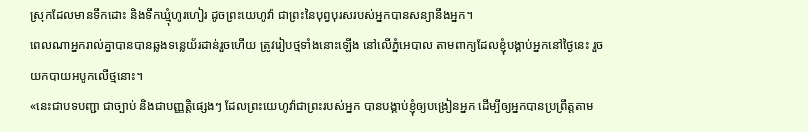ស្រុកដែលមានទឹកដោះ និងទឹកឃ្មុំហូរហៀរ ដូចព្រះយេហូវ៉ា ជាព្រះនៃបុព្វបុរសរបស់អ្នកបានសន្យានឹងអ្នក។
ពេលណាអ្នករាល់គ្នាបានបានឆ្លងទន្លេយ័រដាន់រួចហើយ ត្រូវរៀបថ្មទាំងនោះឡើង នៅលើភ្នំអេបាល តាមពាក្យដែលខ្ញុំបង្គាប់អ្នកនៅថ្ងៃនេះ រួចយកបាយអបូកលើថ្មនោះ។
«នេះជាបទបញ្ជា ជាច្បាប់ និងជាបញ្ញត្តិផ្សេងៗ ដែលព្រះយេហូវ៉ាជាព្រះរបស់អ្នក បានបង្គាប់ខ្ញុំឲ្យបង្រៀនអ្នក ដើម្បីឲ្យអ្នកបានប្រព្រឹត្តតាម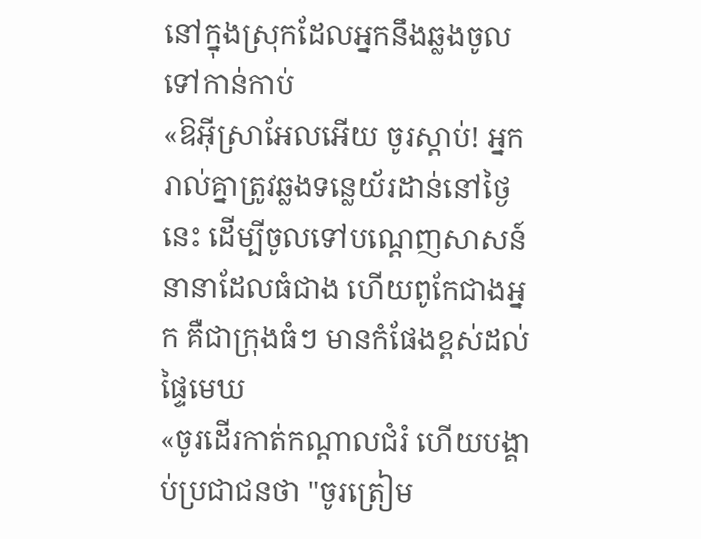នៅក្នុងស្រុកដែលអ្នកនឹងឆ្លងចូលទៅកាន់កាប់
«ឱអ៊ីស្រាអែលអើយ ចូរស្តាប់! អ្នករាល់គ្នាត្រូវឆ្លងទន្លេយ័រដាន់នៅថ្ងៃនេះ ដើម្បីចូលទៅបណ្ដេញសាសន៍នានាដែលធំជាង ហើយពូកែជាងអ្នក គឺជាក្រុងធំៗ មានកំផែងខ្ពស់ដល់ផ្ទៃមេឃ
«ចូរដើរកាត់កណ្ដាលជំរំ ហើយបង្គាប់ប្រជាជនថា "ចូរត្រៀម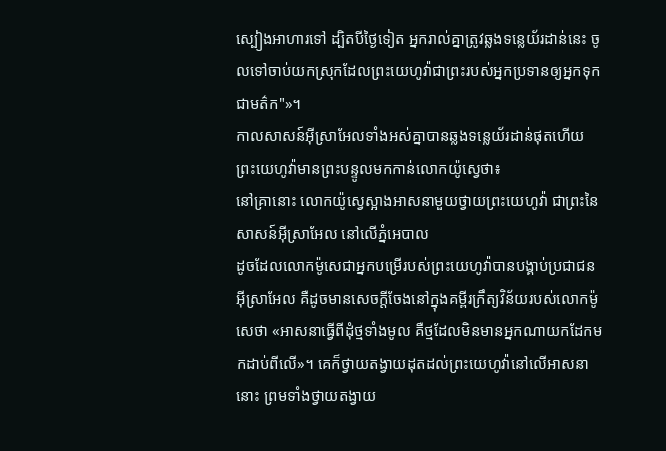ស្បៀងអាហារទៅ ដ្បិតបីថ្ងៃទៀត អ្នករាល់គ្នាត្រូវឆ្លងទន្លេយ័រដាន់នេះ ចូលទៅចាប់យកស្រុកដែលព្រះយេហូវ៉ាជាព្រះរបស់អ្នកប្រទានឲ្យអ្នកទុកជាមត៌ក"»។
កាលសាសន៍អ៊ីស្រាអែលទាំងអស់គ្នាបានឆ្លងទន្លេយ័រដាន់ផុតហើយ ព្រះយេហូវ៉ាមានព្រះបន្ទូលមកកាន់លោកយ៉ូស្វេថា៖
នៅគ្រានោះ លោកយ៉ូស្វេស្អាងអាសនាមួយថ្វាយព្រះយេហូវ៉ា ជាព្រះនៃសាសន៍អ៊ីស្រាអែល នៅលើភ្នំអេបាល
ដូចដែលលោកម៉ូសេជាអ្នកបម្រើរបស់ព្រះយេហូវ៉ាបានបង្គាប់ប្រជាជនអ៊ីស្រាអែល គឺដូចមានសេចក្ដីចែងនៅក្នុងគម្ពីរក្រឹត្យវិន័យរបស់លោកម៉ូសេថា «អាសនាធ្វើពីដុំថ្មទាំងមូល គឺថ្មដែលមិនមានអ្នកណាយកដែកមកដាប់ពីលើ»។ គេក៏ថ្វាយតង្វាយដុតដល់ព្រះយេហូវ៉ានៅលើអាសនានោះ ព្រមទាំងថ្វាយតង្វាយ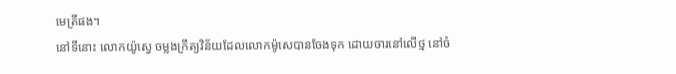មេត្រីផង។
នៅទីនោះ លោកយ៉ូស្វេ ចម្លងក្រឹត្យវិន័យដែលលោកម៉ូសេបានចែងទុក ដោយចារនៅលើថ្ម នៅចំ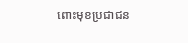ពោះមុខប្រជាជន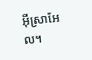អ៊ីស្រាអែល។